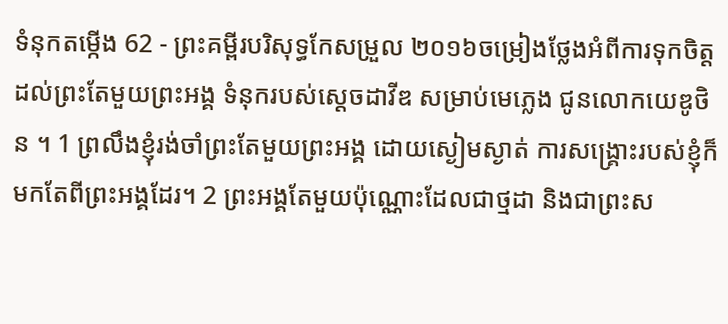ទំនុកតម្កើង 62 - ព្រះគម្ពីរបរិសុទ្ធកែសម្រួល ២០១៦ចម្រៀងថ្លែងអំពីការទុកចិត្តដល់ព្រះតែមួយព្រះអង្គ ទំនុករបស់ស្តេចដាវីឌ សម្រាប់មេភ្លេង ជូនលោកយេឌូថិន ។ 1 ព្រលឹងខ្ញុំរង់ចាំព្រះតែមួយព្រះអង្គ ដោយស្ងៀមស្ងាត់ ការសង្គ្រោះរបស់ខ្ញុំក៏មកតែពីព្រះអង្គដែរ។ 2 ព្រះអង្គតែមួយប៉ុណ្ណោះដែលជាថ្មដា និងជាព្រះស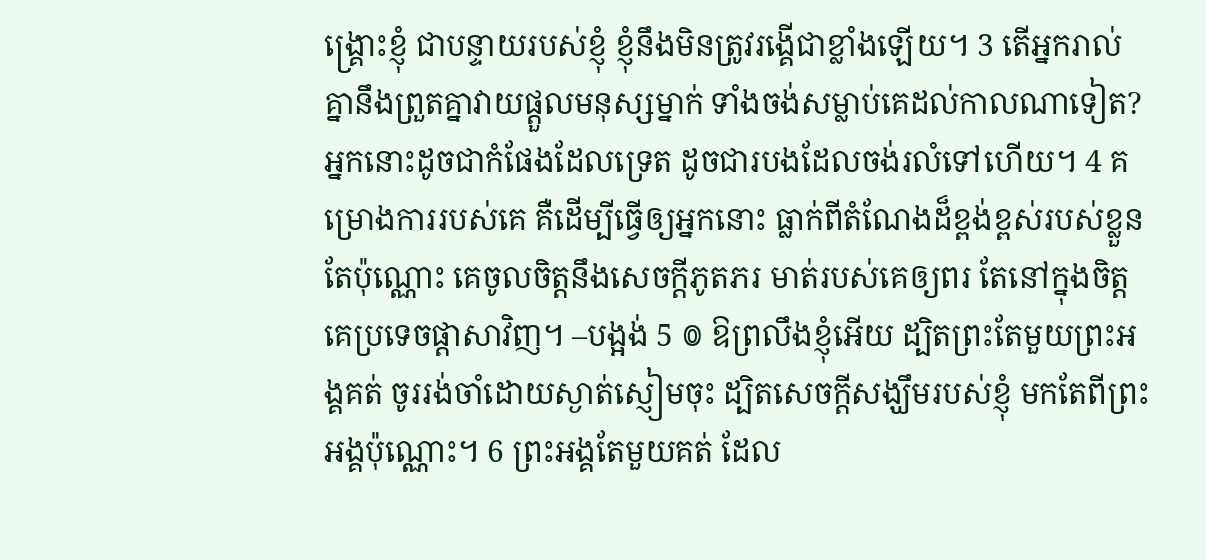ង្គ្រោះខ្ញុំ ជាបន្ទាយរបស់ខ្ញុំ ខ្ញុំនឹងមិនត្រូវរង្គើជាខ្លាំងឡើយ។ 3 តើអ្នករាល់គ្នានឹងព្រួតគ្នាវាយផ្ដួលមនុស្សម្នាក់ ទាំងចង់សម្លាប់គេដល់កាលណាទៀត? អ្នកនោះដូចជាកំផែងដែលទ្រេត ដូចជារបងដែលចង់រលំទៅហើយ។ 4 គម្រោងការរបស់គេ គឺដើម្បីធ្វើឲ្យអ្នកនោះ ធ្លាក់ពីតំណែងដ៏ខ្ពង់ខ្ពស់របស់ខ្លួនតែប៉ុណ្ណោះ គេចូលចិត្តនឹងសេចក្ដីភូតភរ មាត់របស់គេឲ្យពរ តែនៅក្នុងចិត្ត គេប្រទេចផ្ដាសាវិញ។ –បង្អង់ 5 ៙ ឱព្រលឹងខ្ញុំអើយ ដ្បិតព្រះតែមួយព្រះអង្គគត់ ចូររង់ចាំដោយស្ងាត់ស្ញៀមចុះ ដ្បិតសេចក្ដីសង្ឃឹមរបស់ខ្ញុំ មកតែពីព្រះអង្គប៉ុណ្ណោះ។ 6 ព្រះអង្គតែមួយគត់ ដែល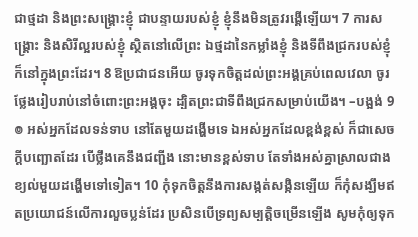ជាថ្មដា និងព្រះសង្គ្រោះខ្ញុំ ជាបន្ទាយរបស់ខ្ញុំ ខ្ញុំនឹងមិនត្រូវរង្គើឡើយ។ 7 ការសង្គ្រោះ និងសិរីល្អរបស់ខ្ញុំ ស្ថិតនៅលើព្រះ ឯថ្មដានៃកម្លាំងខ្ញុំ និងទីពឹងជ្រករបស់ខ្ញុំ ក៏នៅក្នុងព្រះដែរ។ 8 ឱប្រជាជនអើយ ចូរទុកចិត្តដល់ព្រះអង្គគ្រប់ពេលវេលា ចូរថ្លែងរៀបរាប់នៅចំពោះព្រះអង្គចុះ ដ្បិតព្រះជាទីពឹងជ្រកសម្រាប់យើង។ –បង្អង់ 9 ៙ អស់អ្នកដែលទន់ទាប នៅតែមួយដង្ហើមទេ ឯអស់អ្នកដែលខ្ពង់ខ្ពស់ ក៏ជាសេចក្ដីបញ្ឆោតដែរ បើថ្លឹងគេនឹងជញ្ជីង នោះមានខ្ពស់ទាប តែទាំងអស់គ្នាស្រាលជាង ខ្យល់មួយដង្ហើមទៅទៀត។ 10 កុំទុកចិត្តនឹងការសង្កត់សង្កិនឡើយ ក៏កុំសង្ឃឹមឥតប្រយោជន៍លើការលួចប្លន់ដែរ ប្រសិនបើទ្រព្យសម្បត្តិចម្រើនឡើង សូមកុំឲ្យទុក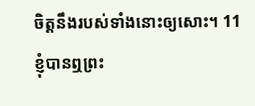ចិត្តនឹងរបស់ទាំងនោះឲ្យសោះ។ 11 ខ្ញុំបានឮព្រះ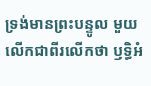ទ្រង់មានព្រះបន្ទូល មួយលើកជាពីរលើកថា ឫទ្ធិអំ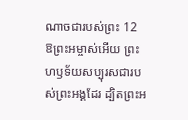ណាចជារបស់ព្រះ 12 ឱព្រះអម្ចាស់អើយ ព្រះហឫទ័យសប្បុរសជារបស់ព្រះអង្គដែរ ដ្បិតព្រះអ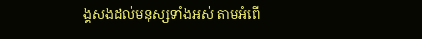ង្គសងដល់មនុស្សទាំងអស់ តាមអំពើ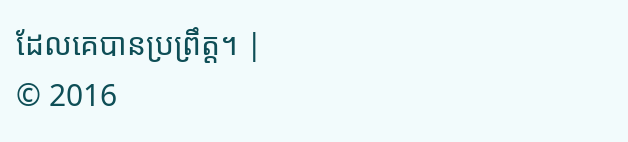ដែលគេបានប្រព្រឹត្ត។ |
© 2016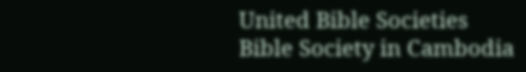United Bible Societies
Bible Society in Cambodia